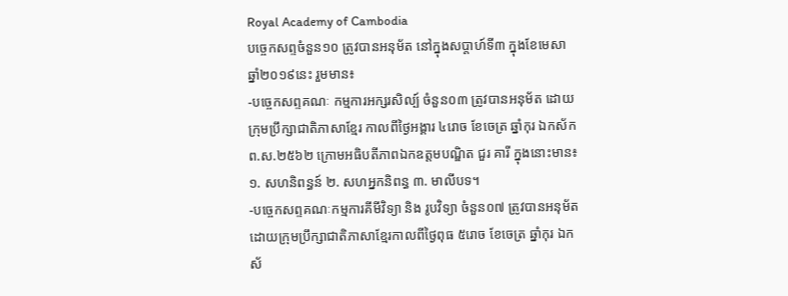Royal Academy of Cambodia
បច្ចេកសព្ទចំនួន១០ ត្រូវបានអនុម័ត នៅក្នុងសប្តាហ៍ទី៣ ក្នុងខែមេសា ឆ្នាំ២០១៩នេះ រួមមាន៖
-បច្ចេកសព្ទគណៈ កម្មការអក្សរសិល្ប៍ ចំនួន០៣ ត្រូវបានអនុម័ត ដោយក្រុមប្រឹក្សាជាតិភាសាខ្មែរ កាលពីថ្ងៃអង្គារ ៤រោច ខែចេត្រ ឆ្នាំកុរ ឯកស័ក ព.ស.២៥៦២ ក្រោមអធិបតីភាពឯកឧត្តមបណ្ឌិត ជួរ គារី ក្នុងនោះមាន៖ ១. សហនិពន្ធន៍ ២. សហអ្នកនិពន្ធ ៣. មាលីបទ។
-បច្ចេកសព្ទគណៈកម្មការគីមីវិទ្យា និង រូបវិទ្យា ចំនួន០៧ ត្រូវបានអនុម័តដោយក្រុមប្រឹក្សាជាតិភាសាខ្មែរកាលពីថ្ងៃពុធ ៥រោច ខែចេត្រ ឆ្នាំកុរ ឯកស័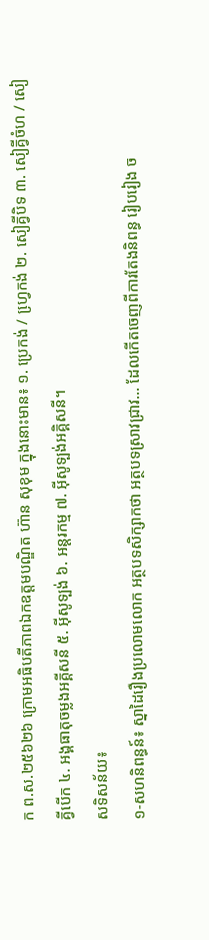ក ព.ស.២៥៦២៦ ក្រោមអធិបតីភាពឯកឧត្តមបណ្ឌិត ហ៊ាន សុខុម ក្នុងនោះមាន៖ ១. ប្រេកង់ / ហ្វេ្រកង់ ២. សៀគ្វីបិទ ៣. សៀគ្វីចំហ / សៀគ្វីបើក ៤. អង្គធាតុចម្លងអគ្គីសនី ៥. អ៊ីសូទ្បង់ ៦. អន្តរកម្ម ៧. អ៊ីសូទ្បង់អគ្គិសនី។
សទិសន័យ៖
១-សហនិពន្ធន៍៖ ស្នាដៃរឿងប្រលោមលោក អត្ថបទសិក្សាកថា អត្ថបទស្រាវជ្រាវ... ដែលកើតចេញពីការតែងនិពន្ធ រៀបរៀង ច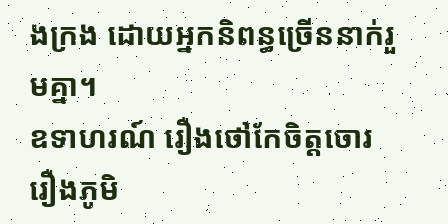ងក្រង ដោយអ្នកនិពន្ធច្រើននាក់រួមគ្នា។
ឧទាហរណ៍ រឿងថៅកែចិត្តចោរ រឿងភូមិ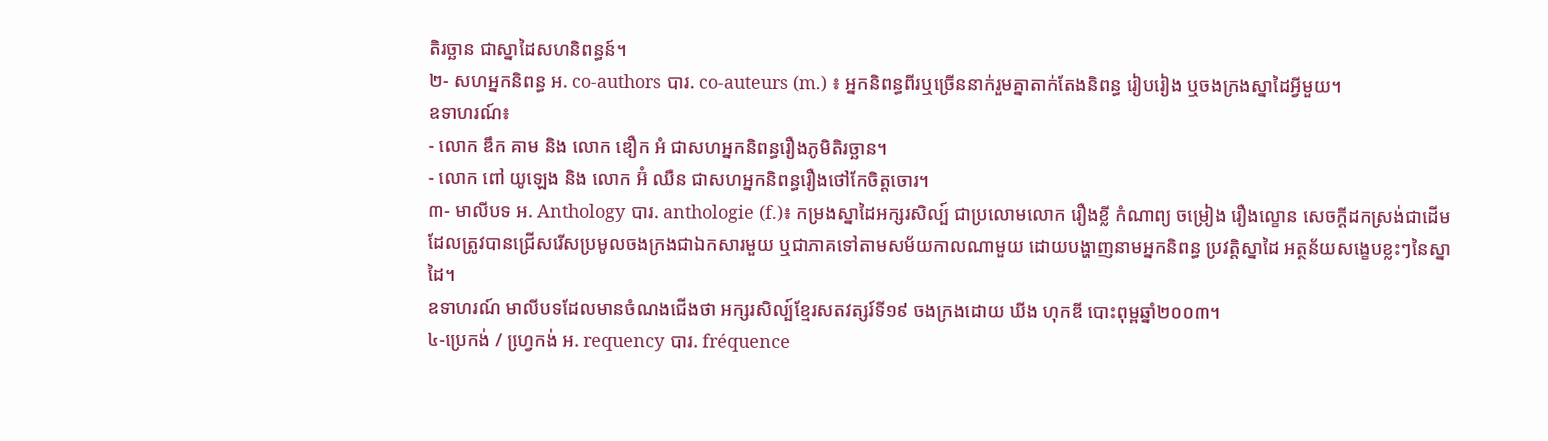តិរច្ឆាន ជាស្នាដៃសហនិពន្ធន៍។
២- សហអ្នកនិពន្ធ អ. co-authors បារ. co-auteurs (m.) ៖ អ្នកនិពន្ធពីរឬច្រើននាក់រួមគ្នាតាក់តែងនិពន្ធ រៀបរៀង ឬចងក្រងស្នាដៃអ្វីមួយ។
ឧទាហរណ៍៖
- លោក ឌឹក គាម និង លោក ឌឿក អំ ជាសហអ្នកនិពន្ធរឿងភូមិតិរច្ឆាន។
- លោក ពៅ យូឡេង និង លោក អ៊ំ ឈឺន ជាសហអ្នកនិពន្ធរឿងថៅកែចិត្តចោរ។
៣- មាលីបទ អ. Anthology បារ. anthologie (f.)៖ កម្រងស្នាដៃអក្សរសិល្ប៍ ជាប្រលោមលោក រឿងខ្លី កំណាព្យ ចម្រៀង រឿងល្ខោន សេចក្តីដកស្រង់ជាដើម ដែលត្រូវបានជ្រើសរើសប្រមូលចងក្រងជាឯកសារមួយ ឬជាភាគទៅតាមសម័យកាលណាមួយ ដោយបង្ហាញនាមអ្នកនិពន្ធ ប្រវត្តិស្នាដៃ អត្ថន័យសង្ខេបខ្លះៗនៃស្នាដៃ។
ឧទាហរណ៍ មាលីបទដែលមានចំណងជើងថា អក្សរសិល្ប៍ខ្មែរសតវត្សរ៍ទី១៩ ចងក្រងដោយ ឃីង ហុកឌី បោះពុម្ពឆ្នាំ២០០៣។
៤-ប្រេកង់ / ហ្វេ្រកង់ អ. requency បារ. fréquence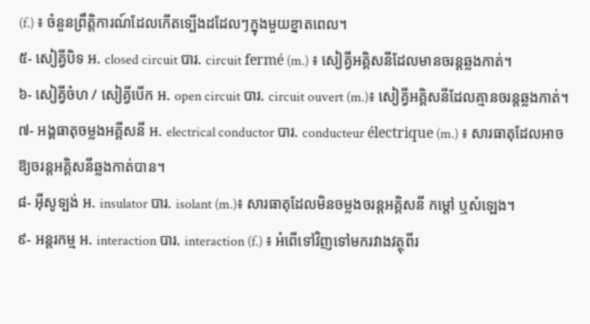(f.) ៖ ចំនួនព្រឹត្តិការណ៍ដែលកើតទ្បើងដដែលៗក្នុងមួយខ្នាតពេល។
៥- សៀគ្វីបិទ អ. closed circuit បារ. circuit fermé (m.) ៖ សៀគ្វីអគ្គិសនីដែលមានចរន្តឆ្លងកាត់។
៦- សៀគ្វីចំហ / សៀគ្វីបើក អ. open circuit បារ. circuit ouvert (m.)៖ សៀគ្វីអគ្គិសនីដែលគ្មានចរន្តឆ្លងកាត់។
៧- អង្គធាតុចម្លងអគ្គីសនី អ. electrical conductor បារ. conducteur électrique (m.) ៖ សារធាតុដែលអាចឱ្យចរន្តអគ្គិសនីឆ្លងកាត់បាន។
៨- អ៊ីសូទ្បង់ អ. insulator បារ. isolant (m.)៖ សារធាតុដែលមិនចម្លងចរន្តអគ្គិសនី កម្តៅ ឬសំឡេង។
៩- អន្តរកម្ម អ. interaction បារ. interaction (f.) ៖ អំពើទៅវិញទៅមករវាងវត្ថុពីរ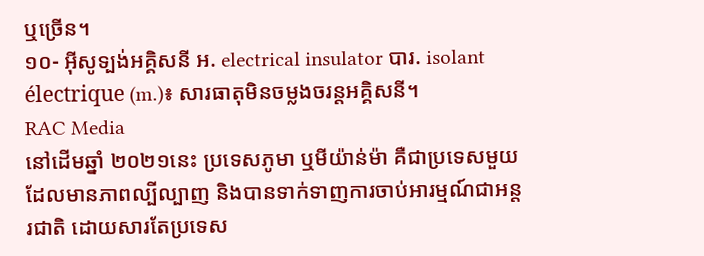ឬច្រើន។
១០- អ៊ីសូទ្បង់អគ្គិសនី អ. electrical insulator បារ. isolant électrique (m.)៖ សារធាតុមិនចម្លងចរន្តអគ្គិសនី។
RAC Media
នៅដើមឆ្នាំ ២០២១នេះ ប្រទេសភូមា ឬមីយ៉ាន់ម៉ា គឺជាប្រទេសមួយដែលមានភាពល្បីល្បាញ និងបានទាក់ទាញការចាប់អារម្មណ៍ជាអន្តរជាតិ ដោយសារតែប្រទេស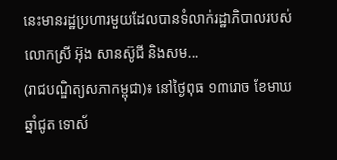នេះមានរដ្ឋប្រហារមួយដែលបានទំលាក់រដ្ឋាភិបាលរបស់លោកស្រី អ៊ុង សានស៊ូជី និងសម...
(រាជបណ្ឌិត្យសភាកម្ពុជា)៖ នៅថ្ងៃពុធ ១៣រោច ខែមាឃ ឆ្នាំជូត ទោស័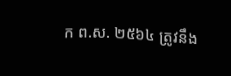ក ព.ស. ២៥៦៤ ត្រូវនឹង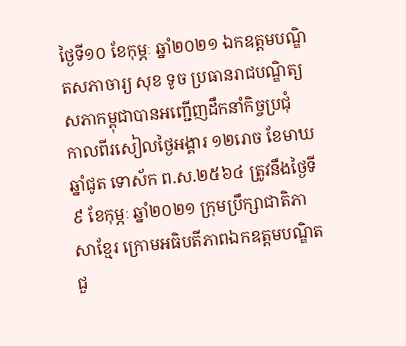ថ្ងៃទី១០ ខែកុម្ភៈ ឆ្នាំ២០២១ ឯកឧត្តមបណ្ឌិតសភាចារ្យ សុខ ទូច ប្រធានរាជបណ្ឌិត្យសភាកម្ពុជាបានអញ្ជើញដឹកនាំកិច្ចប្រជុំ
កាលពីរសៀលថ្ងៃអង្គារ ១២រោច ខែមាឃ ឆ្នាំជូត ទោស័ក ព.ស.២៥៦៤ ត្រូវនឹងថ្ងៃទី៩ ខែកុម្ភៈ ឆ្នាំ២០២១ ក្រុមប្រឹក្សាជាតិភាសាខ្មែរ ក្រោមអធិបតីភាពឯកឧត្តមបណ្ឌិត ជួ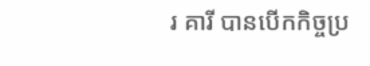រ គារី បានបើកកិច្ចប្រ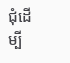ជុំដើម្បី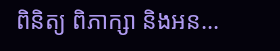ពិនិត្យ ពិភាក្សា និងអន...